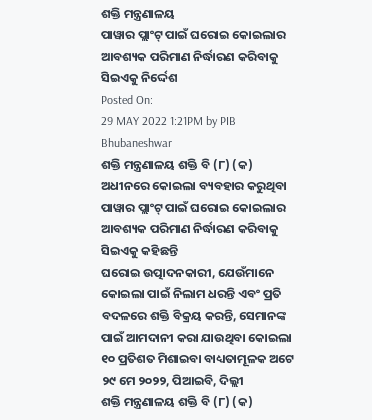ଶକ୍ତି ମନ୍ତ୍ରଣାଳୟ
ପାୱାର ପ୍ଲାଂଟ୍ ପାଇଁ ଘରୋଇ କୋଇଲାର ଆବଶ୍ୟକ ପରିମାଣ ନିର୍ଦ୍ଧାରଣ କରିବାକୁ ସିଇଏକୁ ନିର୍ଦ୍ଦେଶ
Posted On:
29 MAY 2022 1:21PM by PIB Bhubaneshwar
ଶକ୍ତି ମନ୍ତ୍ରଣାଳୟ ଶକ୍ତି ବି (୮) (କ) ଅଧୀନରେ କୋଇଲା ବ୍ୟବହାର କରୁଥିବା ପାୱାର ପ୍ଲାଂଟ୍ ପାଇଁ ଘରୋଇ କୋଇଲାର ଆବଶ୍ୟକ ପରିମାଣ ନିର୍ଦ୍ଧାରଣ କରିବାକୁ ସିଇଏକୁ କହିଛନ୍ତି
ଘରୋଇ ଉତ୍ପାଦନକାରୀ, ଯେଉଁମାନେ କୋଇଲା ପାଇଁ ନିଲାମ ଧରନ୍ତି ଏବଂ ପ୍ରତି ବଦଳରେ ଶକ୍ତି ବିକ୍ରୟ କରନ୍ତି, ସେମାନଙ୍କ ପାଇଁ ଆମଦାନୀ କରା ଯାଉଥିବା କୋଇଲା ୧୦ ପ୍ରତିଶତ ମିଶାଇବା ବାଧ୍ୟତାମୂଳକ ଅଟେ
୨୯ ମେ ୨୦୨୨, ପିଆଇବି, ଦିଲ୍ଲୀ
ଶକ୍ତି ମନ୍ତ୍ରଣାଳୟ ଶକ୍ତି ବି (୮) (କ)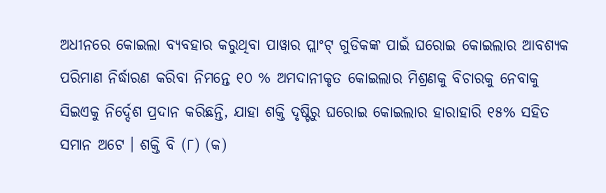ଅଧୀନରେ କୋଇଲା ବ୍ୟବହାର କରୁଥିବା ପାୱାର ପ୍ଲାଂଟ୍ ଗୁଡିକଙ୍କ ପାଇଁ ଘରୋଇ କୋଇଲାର ଆବଶ୍ୟକ ପରିମାଣ ନିର୍ଦ୍ଧାରଣ କରିବା ନିମନ୍ତେ ୧୦ % ଅମଦାନୀକୃତ କୋଇଲାର ମିଶ୍ରଣକୁ ବିଚାରକୁ ନେବାକୁ ସିଇଏକୁ ନିର୍ଦ୍ଦେଶ ପ୍ରଦାନ କରିଛନ୍ତି, ଯାହା ଶକ୍ତି ଦୃଷ୍ଟିରୁ ଘରୋଇ କୋଇଲାର ହାରାହାରି ୧୫% ସହିତ ସମାନ ଅଟେ । ଶକ୍ତି ବି (୮) (କ)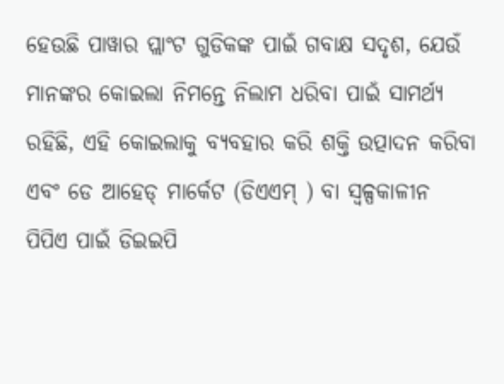ହେଉଛି ପାୱାର ପ୍ଲାଂଟ ଗୁଡିକଙ୍କ ପାଇଁ ଗବାକ୍ଷ ସଦୃଶ, ଯେଉଁ ମାନଙ୍କର କୋଇଲା ନିମନ୍ତେ ନିଲାମ ଧରିବା ପାଇଁ ସାମର୍ଥ୍ୟ ରହିଛି, ଏହି କୋଇଲାକୁ ବ୍ୟବହାର କରି ଶକ୍ତି ଉତ୍ପାଦନ କରିବା ଏବଂ ଡେ ଆହେଡ୍ ମାର୍କେଟ (ଡିଏଏମ୍ ) ବା ସ୍ୱଳ୍ପକାଳୀନ ପିପିଏ ପାଇଁ ଡିଇଇପି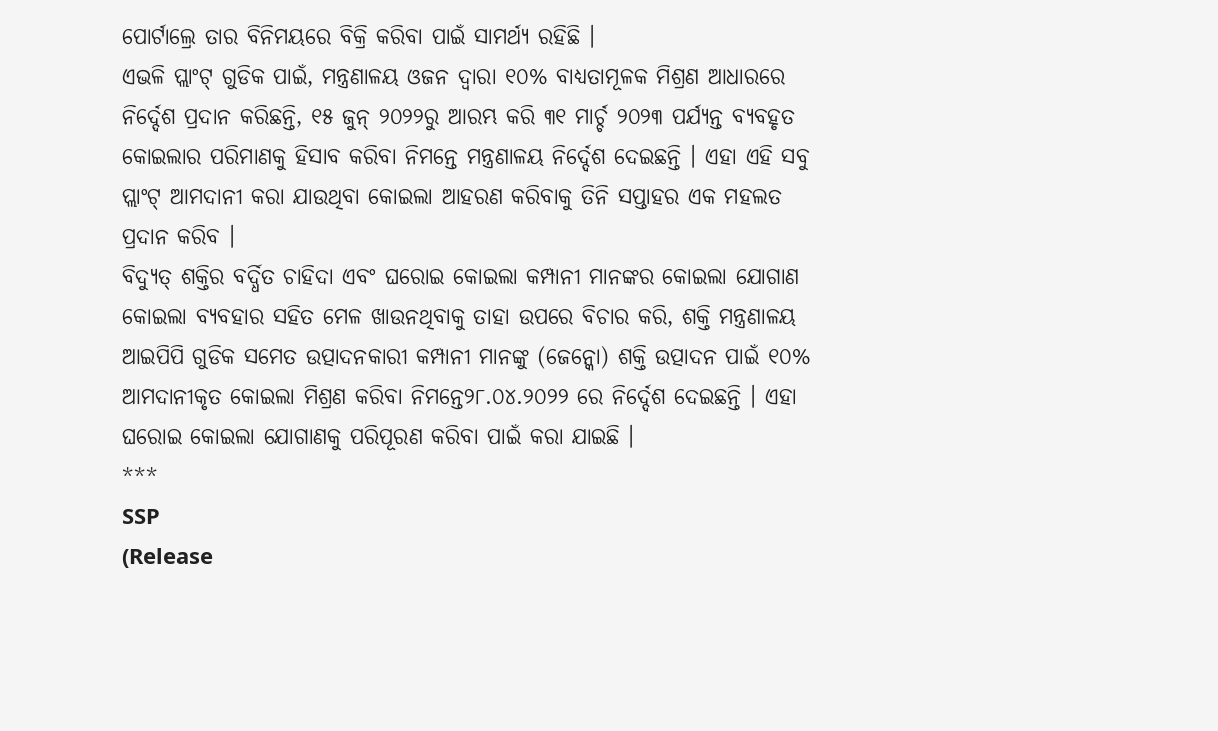ପୋର୍ଟାଲ୍ରେ ତାର ବିନିମୟରେ ବିକ୍ରି କରିବା ପାଇଁ ସାମର୍ଥ୍ୟ ରହିଛି ।
ଏଭଳି ପ୍ଲାଂଟ୍ ଗୁଡିକ ପାଇଁ, ମନ୍ତ୍ରଣାଳୟ ଓଜନ ଦ୍ୱାରା ୧୦% ବାଧ୍ୟତାମୂଳକ ମିଶ୍ରଣ ଆଧାରରେ ନିର୍ଦ୍ଦେଶ ପ୍ରଦାନ କରିଛନ୍ତି, ୧୫ ଜୁନ୍ ୨୦୨୨ରୁ ଆରମ୍ଭ କରି ୩୧ ମାର୍ଚ୍ଚ ୨୦୨୩ ପର୍ଯ୍ୟନ୍ତ ବ୍ୟବହୃତ କୋଇଲାର ପରିମାଣକୁ ହିସାବ କରିବା ନିମନ୍ତେ ମନ୍ତ୍ରଣାଳୟ ନିର୍ଦ୍ଦେଶ ଦେଇଛନ୍ତି । ଏହା ଏହି ସବୁ ପ୍ଲାଂଟ୍ ଆମଦାନୀ କରା ଯାଉଥିବା କୋଇଲା ଆହରଣ କରିବାକୁ ତିନି ସପ୍ତାହର ଏକ ମହଲତ ପ୍ରଦାନ କରିବ ।
ବିଦ୍ୟୁତ୍ ଶକ୍ତିର ବର୍ଦ୍ଧିତ ଚାହିଦା ଏବଂ ଘରୋଇ କୋଇଲା କମ୍ପାନୀ ମାନଙ୍କର କୋଇଲା ଯୋଗାଣ କୋଇଲା ବ୍ୟବହାର ସହିତ ମେଳ ଖାଉନଥିବାକୁ ତାହା ଉପରେ ବିଚାର କରି, ଶକ୍ତି ମନ୍ତ୍ରଣାଳୟ ଆଇପିପି ଗୁଡିକ ସମେତ ଉତ୍ପାଦନକାରୀ କମ୍ପାନୀ ମାନଙ୍କୁ (ଜେନ୍କୋ) ଶକ୍ତି ଉତ୍ପାଦନ ପାଇଁ ୧୦% ଆମଦାନୀକୃତ କୋଇଲା ମିଶ୍ରଣ କରିବା ନିମନ୍ତେ୨୮.୦୪.୨୦୨୨ ରେ ନିର୍ଦ୍ଦେଶ ଦେଇଛନ୍ତି । ଏହା ଘରୋଇ କୋଇଲା ଯୋଗାଣକୁ ପରିପୂରଣ କରିବା ପାଇଁ କରା ଯାଇଛି ।
***
SSP
(Release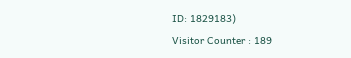ID: 1829183)
Visitor Counter : 189